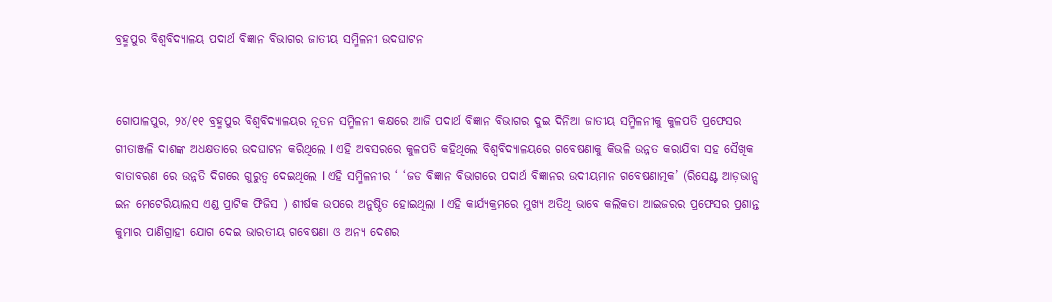ବ୍ରହ୍ମପୁର ବିଶ୍ଵବିଦ୍ୟାଳୟ ପଦାର୍ଥ ବିଜ୍ଞାନ ବିଭାଗର ଜାତୀୟ ସମ୍ମିଳନୀ ଉଦଘାଟନ


ଗୋପାଳପୁର, ୨୪/୧୧ ବ୍ରହ୍ମପୁର ବିଶ୍ଵବିଦ୍ୟାଳୟର ନୂତନ ସମ୍ମିଳନୀ କକ୍ଷରେ ଆଜି ପଦାର୍ଥ ବିଜ୍ଞାନ ବିଭାଗର ଦୁଇ ଦିନିଆ ଜାତୀୟ ସମ୍ମିଳନୀକୁ କୁଳପତି ପ୍ରଫେସର ଗୀତାଞ୍ଜଳି ଦାଶଙ୍କ ଅଧକ୍ଷତାରେ ଉଦଘାଟନ କରିଥିଲେ l ଏହି ଅବସରରେ କୁଳପତି କହିଥିଲେ ବିଶ୍ଵବିଦ୍ୟାଳୟରେ ଗବେଷଣାକୁ କିଭଳି ଉନ୍ନତ କରାଯିବା ସହ ସୈଖିକ ବାତାବରଣ ରେ ଉନ୍ନତି ଦିଗରେ ଗୁରୁତ୍ୱ ଦେଇଥିଲେ l ଏହି ସମ୍ମିଳନୀର ‘ ‘ଜଡ ବିଜ୍ଞାନ ବିଭାଗରେ ପଦାର୍ଥ ବିଜ୍ଞାନର ଉଦୀୟମାନ ଗବେଷଣାତ୍ମକ’ (ରିସେଣ୍ଟ ଆଡ଼ଭାନ୍ସ ଇନ ମେଟେରିୟାଲସ ଏଣ୍ଡ ପ୍ରାଟିକ ଫିଜିସ ) ଶୀର୍ଷକ ଉପରେ ଅନୁଷ୍ଠିତ ହୋଇଥିଲା l ଏହି କାର୍ଯ୍ୟକ୍ରମରେ ମୁଖ୍ୟ ଅତିଥି ଭାବେ କଲିକତା ଆଇଜରର ପ୍ରଫେସର ପ୍ରଶାନ୍ତ କୁମାର ପାଣିଗ୍ରାହୀ ଯୋଗ ଦେଇ ଭାରତୀୟ ଗବେଷଣା ଓ ଅନ୍ୟ ଦେଶର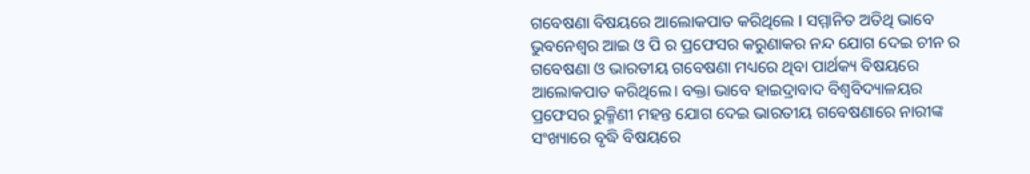ଗବେଷଣା ବିଷୟରେ ଆଲୋକପାତ କରିଥିଲେ l ସମ୍ମାନିତ ଅତିଥି ଭାବେ ଭୁବନେଶ୍ୱର ଆଇ ଓ ପି ର ପ୍ରଫେସର କରୁଣାକର ନନ୍ଦ ଯୋଗ ଦେଇ ଚୀନ ର ଗବେଷଣା ଓ ଭାରତୀୟ ଗବେଷଣା ମଧ୍ୟରେ ଥିବା ପାର୍ଥକ୍ୟ ବିଷୟରେ ଆଲୋକପାତ କରିଥିଲେ। ବକ୍ତା ଭାବେ ହାଇଦ୍ରାବାଦ ବିଶ୍ଵବିଦ୍ୟାଳୟର ପ୍ରଫେସର ରୁକ୍ମିଣୀ ମହନ୍ତ ଯୋଗ ଦେଇ ଭାରତୀୟ ଗବେଷଣାରେ ନାରୀଙ୍କ ସଂଖ୍ୟାରେ ବୃଦ୍ଧି ବିଷୟରେ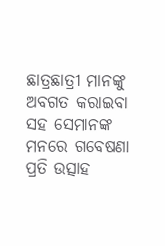ଛାତ୍ରଛାତ୍ରୀ ମାନଙ୍କୁ ଅବଗତ କରାଇବା ସହ ସେମାନଙ୍କ ମନରେ ଗବେଷଣା ପ୍ରତି ଉତ୍ସାହ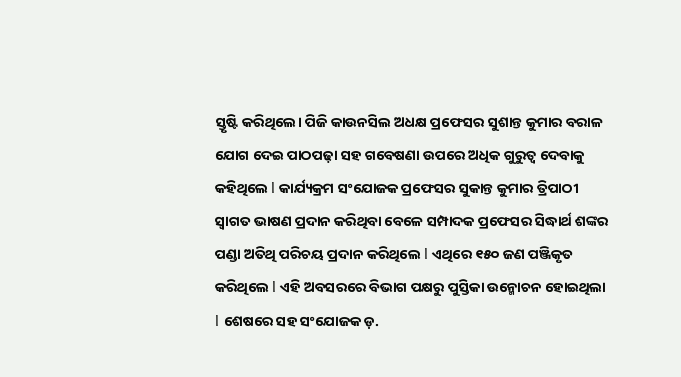ସ୍ତୃଷ୍ଟି କରିଥିଲେ। ପିଜି କାଉନସିଲ ଅଧକ୍ଷ ପ୍ରଫେସର ସୁଶାନ୍ତ କୁମାର ବରାଳ ଯୋଗ ଦେଇ ପାଠପଢ଼ା ସହ ଗବେଷଣା ଉପରେ ଅଧିକ ଗୁରୁତ୍ୱ ଦେବାକୁ କହିଥିଲେ l କାର୍ଯ୍ୟକ୍ରମ ସଂଯୋଜକ ପ୍ରଫେସର ସୁକାନ୍ତ କୁମାର ତ୍ରିପାଠୀ ସ୍ବାଗତ ଭାଷଣ ପ୍ରଦାନ କରିଥିବା ବେଳେ ସମ୍ପାଦକ ପ୍ରଫେସର ସିଦ୍ଧାର୍ଥ ଶଙ୍କର ପଣ୍ଡା ଅତିଥି ପରିଚୟ ପ୍ରଦାନ କରିଥିଲେ l ଏଥିରେ ୧୫୦ ଜଣ ପଞ୍ଜିକୃତ କରିଥିଲେ l ଏହି ଅବସରରେ ବିଭାଗ ପକ୍ଷରୁ ପୁସ୍ତିକା ଉନ୍ମୋଚନ ହୋଇଥିଲା l ଶେଷରେ ସହ ସଂଯୋଜକ ଡ଼.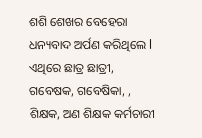ଶଶି ଶେଖର ବେହେରା ଧନ୍ୟବାଦ ଅର୍ପଣ କରିଥିଲେ l ଏଥିରେ ଛାତ୍ର ଛାତ୍ରୀ, ଗବେଷକ, ଗବେଷିକା, , ଶିକ୍ଷକ, ଅଣ ଶିକ୍ଷକ କର୍ମଚାରୀ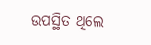ଉପସ୍ଥିତ ଥିଲେ